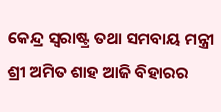କେନ୍ଦ୍ର ସ୍ୱରାଷ୍ଟ୍ର ତଥା ସମବାୟ ମନ୍ତ୍ରୀ ଶ୍ରୀ ଅମିତ ଶାହ ଆଜି ବିହାରର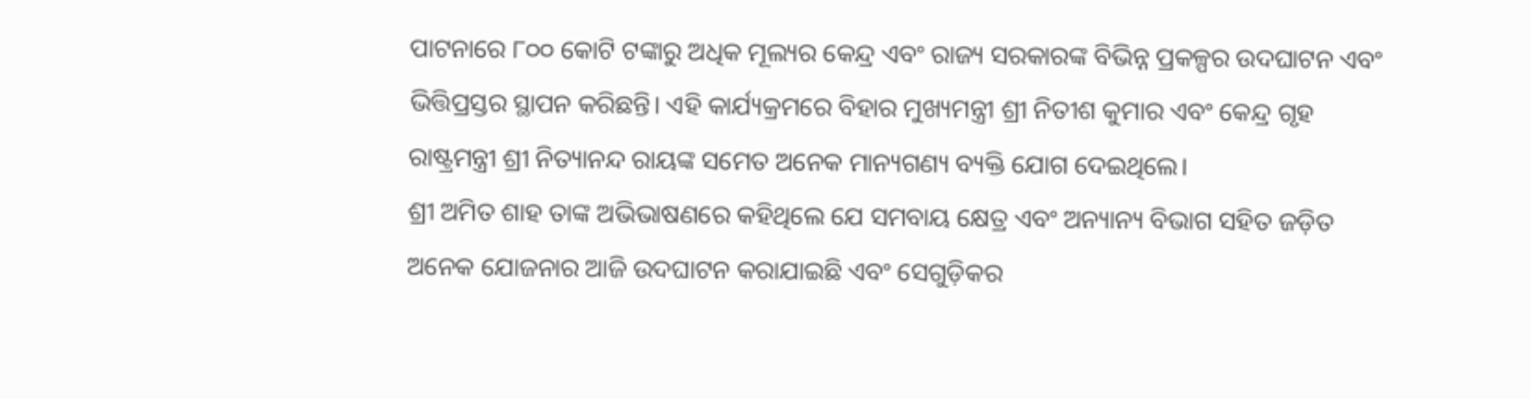ପାଟନାରେ ୮୦୦ କୋଟି ଟଙ୍କାରୁ ଅଧିକ ମୂଲ୍ୟର କେନ୍ଦ୍ର ଏବଂ ରାଜ୍ୟ ସରକାରଙ୍କ ବିଭିନ୍ନ ପ୍ରକଳ୍ପର ଉଦଘାଟନ ଏବଂ ଭିତ୍ତିପ୍ରସ୍ତର ସ୍ଥାପନ କରିଛନ୍ତି। ଏହି କାର୍ଯ୍ୟକ୍ରମରେ ବିହାର ମୁଖ୍ୟମନ୍ତ୍ରୀ ଶ୍ରୀ ନିତୀଶ କୁମାର ଏବଂ କେନ୍ଦ୍ର ଗୃହ ରାଷ୍ଟ୍ରମନ୍ତ୍ରୀ ଶ୍ରୀ ନିତ୍ୟାନନ୍ଦ ରାୟଙ୍କ ସମେତ ଅନେକ ମାନ୍ୟଗଣ୍ୟ ବ୍ୟକ୍ତି ଯୋଗ ଦେଇଥିଲେ।
ଶ୍ରୀ ଅମିତ ଶାହ ତାଙ୍କ ଅଭିଭାଷଣରେ କହିଥିଲେ ଯେ ସମବାୟ କ୍ଷେତ୍ର ଏବଂ ଅନ୍ୟାନ୍ୟ ବିଭାଗ ସହିତ ଜଡ଼ିତ ଅନେକ ଯୋଜନାର ଆଜି ଉଦଘାଟନ କରାଯାଇଛି ଏବଂ ସେଗୁଡ଼ିକର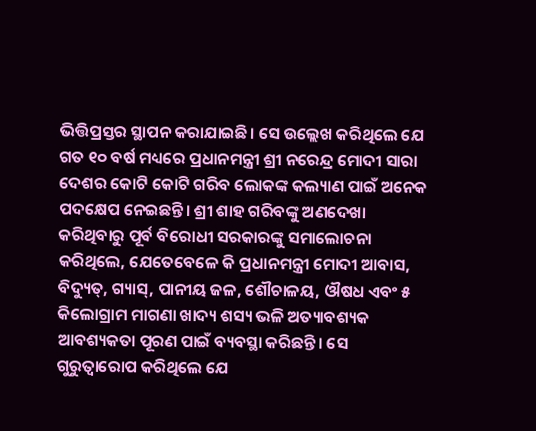ଭିତ୍ତିପ୍ରସ୍ତର ସ୍ଥାପନ କରାଯାଇଛି। ସେ ଉଲ୍ଲେଖ କରିଥିଲେ ଯେ ଗତ ୧୦ ବର୍ଷ ମଧ୍ୟରେ ପ୍ରଧାନମନ୍ତ୍ରୀ ଶ୍ରୀ ନରେନ୍ଦ୍ର ମୋଦୀ ସାରା ଦେଶର କୋଟି କୋଟି ଗରିବ ଲୋକଙ୍କ କଲ୍ୟାଣ ପାଇଁ ଅନେକ ପଦକ୍ଷେପ ନେଇଛନ୍ତି। ଶ୍ରୀ ଶାହ ଗରିବଙ୍କୁ ଅଣଦେଖା କରିଥିବାରୁ ପୂର୍ବ ବିରୋଧୀ ସରକାରଙ୍କୁ ସମାଲୋଚନା କରିଥିଲେ, ଯେତେବେଳେ କି ପ୍ରଧାନମନ୍ତ୍ରୀ ମୋଦୀ ଆବାସ, ବିଦ୍ୟୁତ୍, ଗ୍ୟାସ୍, ପାନୀୟ ଜଳ, ଶୌଚାଳୟ, ଔଷଧ ଏବଂ ୫ କିଲୋଗ୍ରାମ ମାଗଣା ଖାଦ୍ୟ ଶସ୍ୟ ଭଳି ଅତ୍ୟାବଶ୍ୟକ ଆବଶ୍ୟକତା ପୂରଣ ପାଇଁ ବ୍ୟବସ୍ଥା କରିଛନ୍ତି। ସେ ଗୁରୁତ୍ୱାରୋପ କରିଥିଲେ ଯେ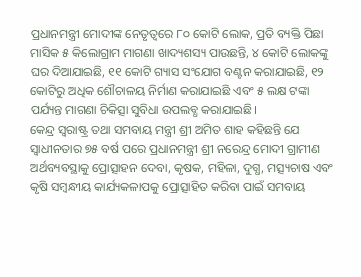ପ୍ରଧାନମନ୍ତ୍ରୀ ମୋଦୀଙ୍କ ନେତୃତ୍ୱରେ ୮୦ କୋଟି ଲୋକ, ପ୍ରତି ବ୍ୟକ୍ତି ପିଛା ମାସିକ ୫ କିଲୋଗ୍ରାମ ମାଗଣା ଖାଦ୍ୟଶସ୍ୟ ପାଉଛନ୍ତି, ୪ କୋଟି ଲୋକଙ୍କୁ ଘର ଦିଆଯାଇଛି, ୧୧ କୋଟି ଗ୍ୟାସ ସଂଯୋଗ ବଣ୍ଟନ କରାଯାଇଛି, ୧୨ କୋଟିରୁ ଅଧିକ ଶୌଚାଳୟ ନିର୍ମାଣ କରାଯାଇଛି ଏବଂ ୫ ଲକ୍ଷ ଟଙ୍କା ପର୍ଯ୍ୟନ୍ତ ମାଗଣା ଚିକିତ୍ସା ସୁବିଧା ଉପଲବ୍ଧ କରାଯାଇଛି।
କେନ୍ଦ୍ର ସ୍ୱରାଷ୍ଟ୍ର ତଥା ସମବାୟ ମନ୍ତ୍ରୀ ଶ୍ରୀ ଅମିତ ଶାହ କହିଛନ୍ତି ଯେ ସ୍ୱାଧୀନତାର ୭୫ ବର୍ଷ ପରେ ପ୍ରଧାନମନ୍ତ୍ରୀ ଶ୍ରୀ ନରେନ୍ଦ୍ର ମୋଦୀ ଗ୍ରାମୀଣ ଅର୍ଥବ୍ୟବସ୍ଥାକୁ ପ୍ରୋତ୍ସାହନ ଦେବା, କୃଷକ, ମହିଳା, ଦୁଗ୍ଧ, ମତ୍ସ୍ୟଚାଷ ଏବଂ କୃଷି ସମ୍ବନ୍ଧୀୟ କାର୍ଯ୍ୟକଳାପକୁ ପ୍ରୋତ୍ସାହିତ କରିବା ପାଇଁ ସମବାୟ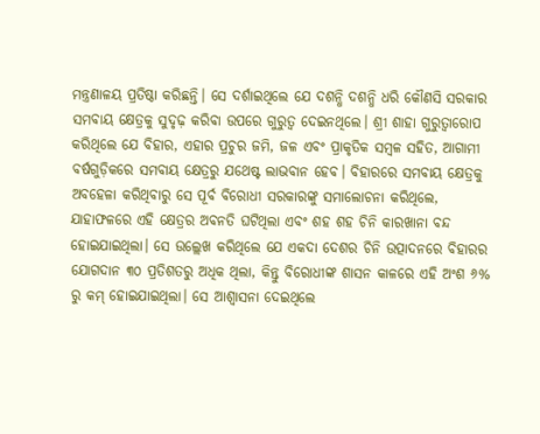ମନ୍ତ୍ରଣାଳୟ ପ୍ରତିଷ୍ଠା କରିଛନ୍ତି। ସେ ଦର୍ଶାଇଥିଲେ ଯେ ଦଶନ୍ଧି ଦଶନ୍ଧି ଧରି କୌଣସି ସରକାର ସମବାୟ କ୍ଷେତ୍ରକୁ ସୁଦୃଢ଼ କରିବା ଉପରେ ଗୁରୁତ୍ୱ ଦେଇନଥିଲେ। ଶ୍ରୀ ଶାହା ଗୁରୁତ୍ୱାରୋପ କରିଥିଲେ ଯେ ବିହାର, ଏହାର ପ୍ରଚୁର ଜମି, ଜଳ ଏବଂ ପ୍ରାକୃତିକ ସମ୍ବଳ ସହିତ, ଆଗାମୀ ବର୍ଷଗୁଡ଼ିକରେ ସମବାୟ କ୍ଷେତ୍ରରୁ ଯଥେଷ୍ଟ ଲାଭବାନ ହେବ। ବିହାରରେ ସମବାୟ କ୍ଷେତ୍ରକୁ ଅବହେଳା କରିଥିବାରୁ ସେ ପୂର୍ବ ବିରୋଧୀ ସରକାରଙ୍କୁ ସମାଲୋଚନା କରିଥିଲେ, ଯାହାଫଳରେ ଏହି କ୍ଷେତ୍ରର ଅବନତି ଘଟିଥିଲା ଏବଂ ଶହ ଶହ ଚିନି କାରଖାନା ବନ୍ଦ ହୋଇଯାଇଥିଲା। ସେ ଉଲ୍ଲେଖ କରିଥିଲେ ଯେ ଏକଦା ଦେଶର ଚିନି ଉତ୍ପାଦନରେ ବିହାରର ଯୋଗଦାନ ୩୦ ପ୍ରତିଶତରୁ ଅଧିକ ଥିଲା, କିନ୍ତୁ ବିରୋଧୀଙ୍କ ଶାସନ କାଳରେ ଏହି ଅଂଶ ୬% ରୁ କମ୍ ହୋଇଯାଇଥିଲା। ସେ ଆଶ୍ୱାସନା ଦେଇଥିଲେ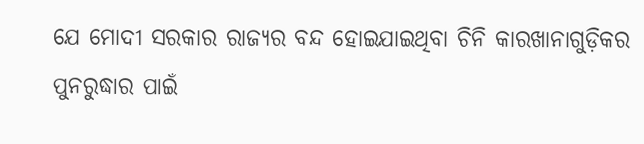ଯେ ମୋଦୀ ସରକାର ରାଜ୍ୟର ବନ୍ଦ ହୋଇଯାଇଥିବା ଚିନି କାରଖାନାଗୁଡ଼ିକର ପୁନରୁଦ୍ଧାର ପାଇଁ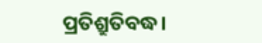ପ୍ରତିଶ୍ରୁତିବଦ୍ଧ।